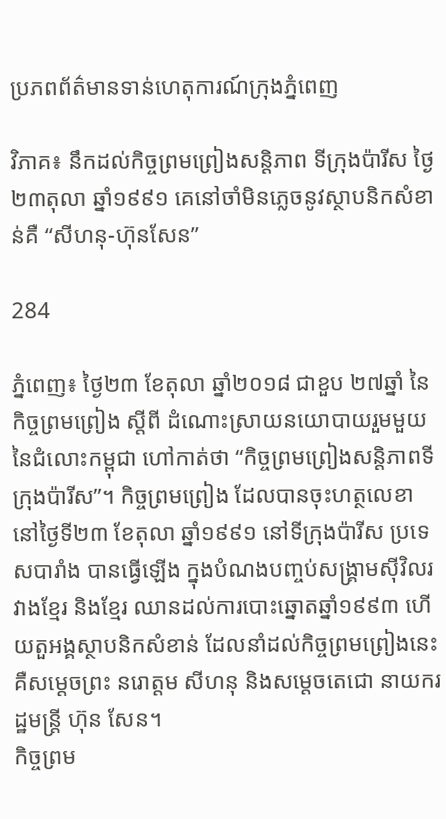ប្រភពព័ត៌មានទាន់ហេតុការណ៍ក្រុងភ្នំពេញ

វិភាគ៖ នឹកដល់កិច្ចព្រមព្រៀងសន្តិភាព ទីក្រុងប៉ារីស ថ្ងៃ២៣តុលា ឆ្នាំ១៩៩១ គេនៅចាំមិនភ្លេចនូវស្ថាបនិកសំខាន់គឺ “សីហនុ-ហ៊ុនសែន”

284

ភ្នំពេញ៖ ថ្ងៃ២៣ ខែតុលា ឆ្នាំ២០១៨ ជាខួប ២៧ឆ្នាំ នៃកិច្ចព្រមព្រៀង ស្តីពី ដំណោះស្រាយនយោបាយរួមមួយ នៃជំលោះកម្ពុជា ហៅកាត់ថា “កិច្ចព្រមព្រៀងសន្តិភាពទីក្រុងប៉ារីស”។ កិច្ចព្រមព្រៀង ដែលបានចុះហត្ថលេខា នៅថ្ងៃទី២៣ ខែតុលា ឆ្នាំ១៩៩១ នៅទីក្រុងប៉ារីស ប្រទេសបារាំង បានធ្វើឡើង ក្នុងបំណងបញ្ចប់សង្គ្រាមស៊ីវិលរវាងខ្មែរ និងខ្មែរ ឈានដល់ការបោះឆ្នោតឆ្នាំ១៩៩៣ ហើយតួអង្គស្ថាបនិកសំខាន់ ដែលនាំដល់កិច្ចព្រមព្រៀងនេះ គឺសម្តេចព្រះ នរោត្តម សីហនុ និងសម្តេចតេជោ នាយករដ្ឋមន្ត្រី ហ៊ុន សែន។
កិច្ចព្រម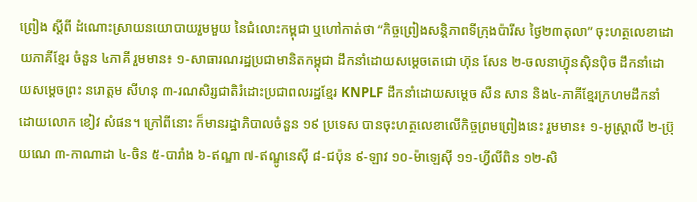ព្រៀង ស្តីពី ដំណោះស្រាយនយោបាយរួមមួយ នៃជំលោះកម្ពុជា ឬហៅកាត់ថា “កិច្ចព្រៀងសន្តិភាពទីក្រុងប៉ារីស ថ្ងៃ២៣តុលា” ចុះហត្ថលេខាដោយភាគីខ្មែរ ចំនួន ៤ភាគី រួមមាន៖ ១-សាធារណរដ្ឋប្រជាមានិតកម្ពុជា ដឹកនាំដោយសម្តេចតេជោ ហ៊ុន សែន ២-ចលនាហ្វ៊ុនស៊ិនប៉ិច ដឹកនាំដោយសម្តេចព្រះ នរោត្តម សីហនុ ៣-រណសិរ្សជាតិរំដោះប្រជាពលរដ្ឋខ្មែរ KNPLF ដឹកនាំដោយសម្តេច សឺន សាន និង៤-ភាគីខ្មែរក្រហមដឹកនាំដោយលោក ខៀវ សំផន។ ក្រៅពីនោះ ក៏មានរដ្ឋាភិបាលចំនួន ១៩ ប្រទេស បានចុះហត្ថលេខាលើកិច្ចព្រមព្រៀងនេះ រួមមាន៖ ១-អូស្ត្រាលី ២-ប្រ៊ុយណេ ៣-កាណាដា ៤-ចិន ៥-បារាំង ៦-ឥណ្ឌា ៧-ឥណ្ឌូនេស៊ី ៨-ជប៉ុន ៩-ឡាវ ១០-ម៉ាឡេស៊ី ១១-ហ្វីលីពិន ១២-សិ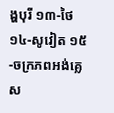ង្ហបុរី ១៣-ថៃ ១៤-សូវៀត ១៥-ចក្រភពអង់គ្លេស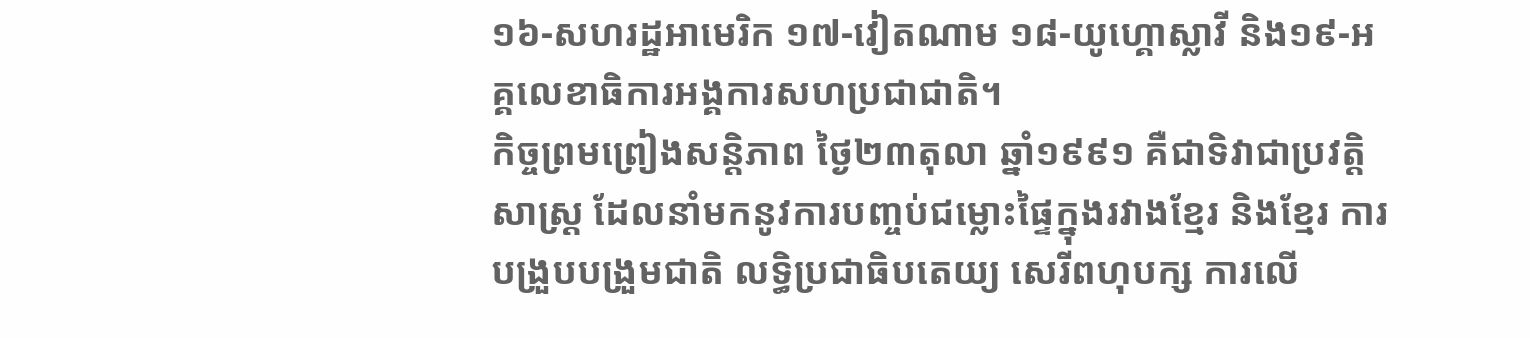១៦-សហរដ្ឋអាមេរិក ១៧-វៀតណាម ១៨-យូហ្គោស្លាវី និង១៩-អគ្គលេខាធិការអង្គការសហប្រជាជាតិ។
កិច្ចព្រមព្រៀងសន្តិភាព ថ្ងៃ២៣តុលា ឆ្នាំ១៩៩១ គឺជាទិវាជាប្រវត្តិសាស្ត្រ ដែលនាំមកនូវការបញ្ចប់ជម្លោះផ្ទៃក្នុងរវាងខ្មែរ និងខ្មែរ ការបង្រួបបង្រួមជាតិ លទ្ធិប្រជាធិបតេយ្យ សេរីពហុបក្ស ការលើ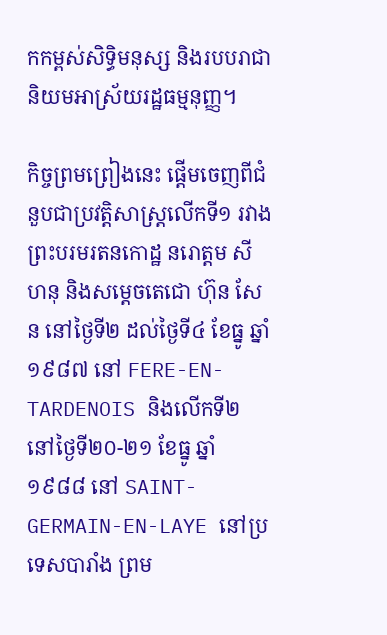កកម្ពស់សិទ្ធិមនុស្ស និងរបបរាជានិយមអាស្រ័យរដ្ឋធម្មនុញ្ញ។

កិច្ចព្រមព្រៀងនេះ ផ្តើមចេញពីជំនួបជាប្រវត្តិសាស្ត្រលើកទី១ រវាងព្រះបរមរតនកោដ្ឋ នរោត្តម សីហនុ និងសម្តេចតេជោ ហ៊ុន សែន នៅថ្ងៃទី២ ដល់ថ្ងៃទី៤ ខែធ្នូ ឆ្នាំ១៩៨៧ នៅ FERE-EN-TARDENOIS និងលើកទី២ នៅថ្ងៃទី២០-២១ ខែធ្នូ ឆ្នាំ១៩៨៨ នៅ SAINT-GERMAIN-EN-LAYE នៅប្រទេសបារាំង ព្រម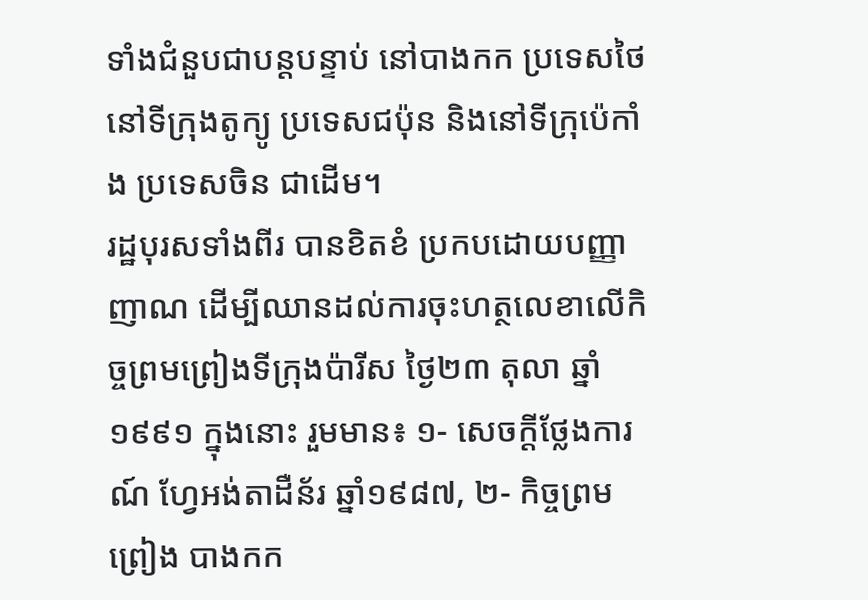ទាំងជំនួបជាបន្តបន្ទាប់ នៅបាងកក ប្រទេសថៃ នៅទីក្រុងតូក្យូ ប្រទេសជប៉ុន និងនៅទីក្រុប៉េកាំង ប្រទេសចិន ជាដើម។
រដ្ឋបុរសទាំងពីរ បានខិតខំ ប្រកបដោយបញ្ញាញាណ ដើម្បីឈានដល់ការចុះហត្ថលេខាលើកិច្ចព្រមព្រៀងទីក្រុងប៉ារីស ថ្ងៃ២៣ តុលា ឆ្នាំ១៩៩១ ក្នុងនោះ រួមមាន៖ ១- សេចក្តីថ្លែងការណ៍ ហ្វែអង់តាដឺន័រ ឆ្នាំ១៩៨៧, ២- កិច្ចព្រមព្រៀង បាងកក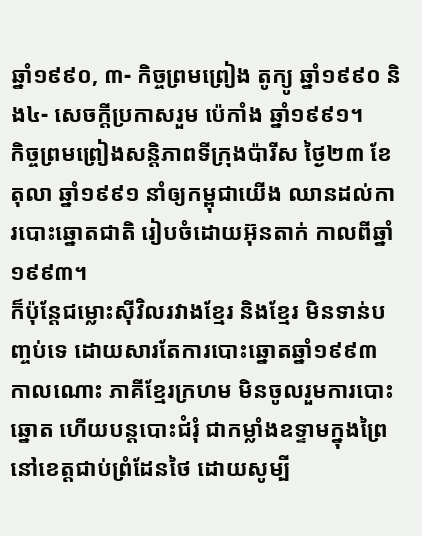ឆ្នាំ១៩៩០, ៣- កិច្ចព្រមព្រៀង តូក្យូ ឆ្នាំ១៩៩០ និង៤- សេចក្តីប្រកាសរួម ប៉េកាំង ឆ្នាំ១៩៩១។
កិច្ចព្រមព្រៀងសន្តិភាពទីក្រុងប៉ារីស ថ្ងៃ២៣ ខែតុលា ឆ្នាំ១៩៩១ នាំឲ្យកម្ពុជាយើង ឈានដល់ការបោះឆ្នោតជាតិ រៀបចំដោយអ៊ុនតាក់ កាលពីឆ្នាំ១៩៩៣។
ក៏ប៉ុន្តែជម្លោះស៊ីវិលរវាងខ្មែរ និងខ្មែរ មិនទាន់បញ្ចប់ទេ ដោយសារតែការបោះឆ្នោតឆ្នាំ១៩៩៣ កាលណោះ ភាគីខ្មែរក្រហម មិនចូលរួមការបោះឆ្នោត ហើយបន្តបោះជំរុំ ជាកម្លាំងឧទ្ទាមក្នុងព្រៃ នៅខេត្តជាប់ព្រំដែនថៃ ដោយសូម្បី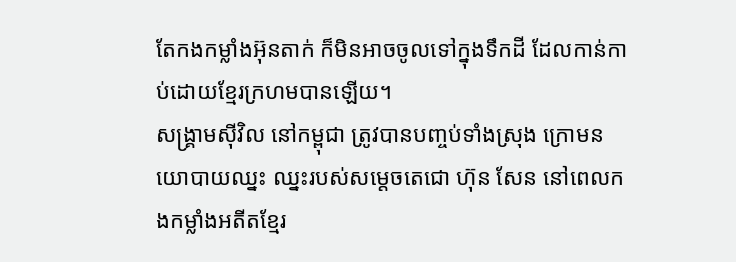តែកងកម្លាំងអ៊ុនតាក់ ក៏មិនអាចចូលទៅក្នុងទឹកដី ដែលកាន់កាប់ដោយខ្មែរក្រហមបានឡើយ។
សង្គ្រាមស៊ីវិល នៅកម្ពុជា ត្រូវបានបញ្ចប់ទាំងស្រុង ក្រោមនយោបាយឈ្នះ ឈ្នះរបស់សម្តេចតេជោ ហ៊ុន សែន នៅពេលកងកម្លាំងអតីតខ្មែរ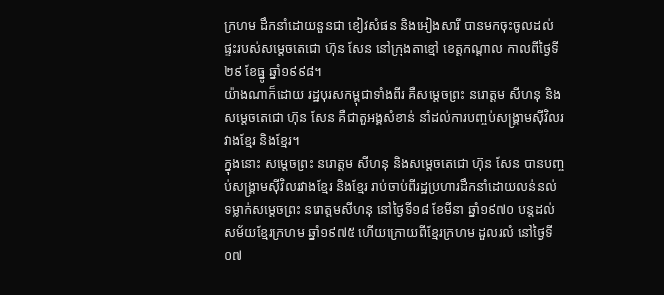ក្រហម ដឹកនាំដោយនួនជា ខៀវសំផន និងអៀងសារី បានមកចុះចូលដល់ផ្ទះរបស់សម្តេចតេជោ ហ៊ុន សែន នៅក្រុងតាខ្មៅ ខេត្តកណ្តាល កាលពីថ្ងៃទី២៩ ខែធ្នូ ឆ្នាំ១៩៩៨។
យ៉ាងណាក៏ដោយ រដ្ឋបុរសកម្ពុជាទាំងពីរ គឺសម្តេចព្រះ នរោត្តម សីហនុ និងសម្តេចតេជោ ហ៊ុន សែន គឺជាតួអង្គសំខាន់ នាំដល់ការបញ្ចប់សង្គ្រាមស៊ីវិលរវាងខ្មែរ និងខ្មែរ។
ក្នុងនោះ សម្តេចព្រះ នរោត្តម សីហនុ និងសម្តេចតេជោ ហ៊ុន សែន បានបញ្ចប់សង្គ្រាមស៊ីវិលរវាងខ្មែរ និងខ្មែរ រាប់ចាប់ពីរដ្ឋប្រហារដឹកនាំដោយលន់នល់ ទម្លាក់សម្តេចព្រះ នរោត្តមសីហនុ នៅថ្ងៃទី១៨ ខែមីនា ឆ្នាំ១៩៧០ បន្តដល់សម័យខ្មែរក្រហម ឆ្នាំ១៩៧៥ ហើយក្រោយពីខ្មែរក្រហម ដួលរលំ នៅថ្ងៃទី០៧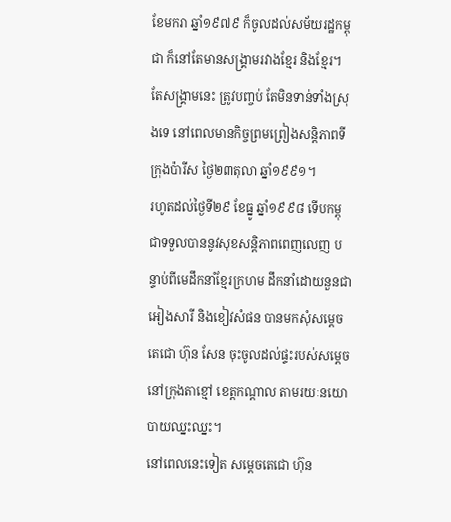ខែមករា ឆ្នាំ១៩៧៩ ក៏ចូលដល់សម័យរដ្ឋកម្ពុជា ក៏នៅតែមានសង្គ្រាមរវាងខ្មែរ និងខ្មែរ។ តែសង្គ្រាមនេះ ត្រូវបញ្ចប់ តែមិនទាន់ទាំងស្រុងទេ នៅពេលមានកិច្ចព្រមព្រៀងសន្តិភាពទីក្រុងប៉ារីស ថ្ងៃ២៣តុលា ឆ្នាំ១៩៩១។
រហូតដល់ថ្ងៃទី២៩ ខែធ្នូ ឆ្នាំ១៩៩៨ ទើបកម្ពុជាទទួលបាននូវសុខសន្តិភាពពេញលេញ បន្ទាប់ពីមេដឹកនាំខ្មែរក្រហម ដឹកនាំដោយនួនជា អៀងសារី និងខៀវសំផន បានមកសុំសម្តេចតេជោ ហ៊ុន សែន ចុះចូលដល់ផ្ទះរបស់សម្តេច នៅក្រុងតាខ្មៅ ខេត្តកណ្តាល តាមរយៈនយោបាយឈ្នះឈ្នះ។
នៅពេលនេះទៀត សម្តេចតេជោ ហ៊ុន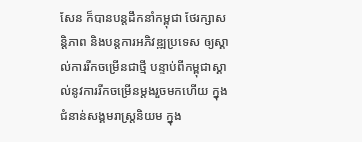សែន ក៏បានបន្តដឹកនាំកម្ពុជា ថែរក្សាសន្តិភាព និងបន្តការអភិវឌ្ឍប្រទេស ឲ្យស្គាល់ការរីកចម្រើនជាថ្មី បន្ទាប់ពីកម្ពុជាស្គាល់នូវការរីកចម្រើនម្តងរួចមកហើយ ក្នុងជំនាន់សង្គមរាស្ត្រនិយម ក្នុង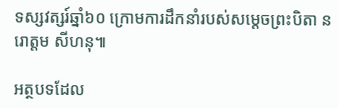ទស្សវត្សរ៍ឆ្នាំ៦០ ក្រោមការដឹកនាំរបស់សម្តេចព្រះបិតា នរោត្តម សីហនុ៕

អត្ថបទដែល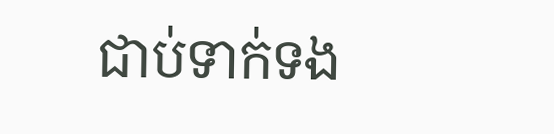ជាប់ទាក់ទង